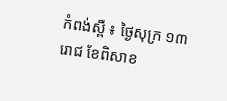កំពង់ស្ពឺ ៖ ថ្ងៃសុក្រ ១៣រោជ ខែពិសាខ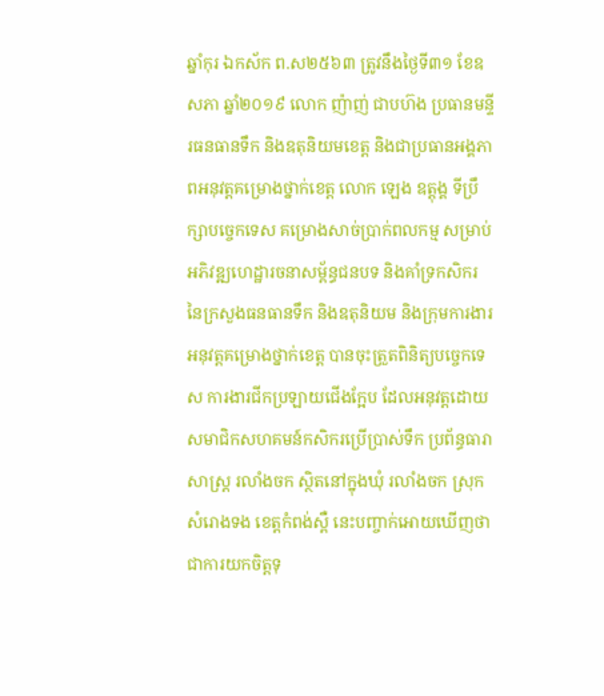ឆ្នាំកុរ ឯកស័ក ព.ស២៥៦៣ ត្រូវនឹងថ្ងៃទី៣១ ខែឧសភា ឆ្នាំ២០១៩ លោក ញ៉ាញ់ ជាបហ៊ង ប្រធានមន្ទីរធនធានទឹក និងឧតុនិយមខេត្ត និងជាប្រធានអង្គភាពអនុវត្តគម្រោងថ្នាក់ខេត្ត លោក ឡេង ឧត្តុង្គ ទីប្រឹក្សាបច្ចេកទេស គម្រោងសាច់ប្រាក់ពលកម្ម សម្រាប់អភិវឌ្ឍហេដ្ឋារចនាសម្ព័ន្ធជនបទ និងគាំទ្រកសិករ នៃក្រសួងធនធានទឹក និងឧតុនិយម និងក្រុមការងារអនុវត្តគម្រោងថ្នាក់ខេត្ត បានចុះត្រួតពិនិត្យបច្ចេកទេស ការងារជីកប្រឡាយជើងក្អែប ដែលអនុវត្តដោយសមាជិកសហគមន៍កសិករប្រើប្រាស់ទឹក ប្រព័ន្ធធារាសាស្ត្រ រលាំងចក ស្ថិតនៅក្នុងឃុំ រលាំងចក ស្រុកសំរោងទង ខេត្តកំពង់ស្ពឺ នេះបញ្ចាក់អោយឃើញថា ជាការយកចិត្តទុ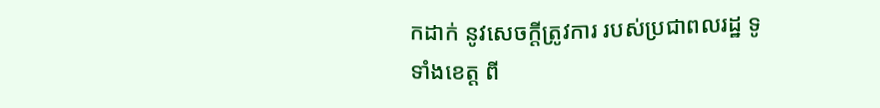កដាក់ នូវសេចក្ដីត្រូវការ របស់ប្រជាពលរដ្ឋ ទូទាំងខេត្ត ពី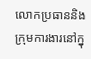លោកប្រធាននិងក្រុមការងារនៅក្នុ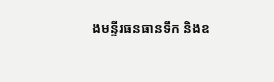ងមន្ទីរធនធានទឹក និងឧ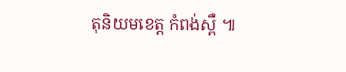តុនិយមខេត្ត កំពង់ស្ពឺ ៕